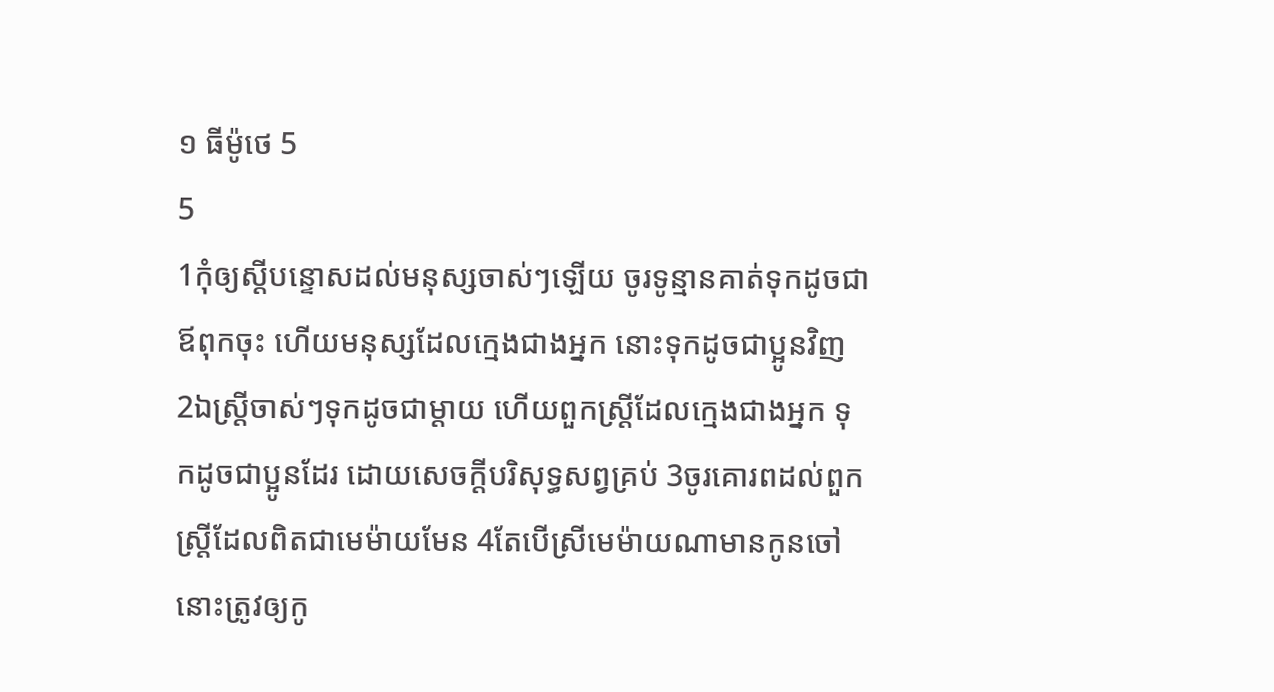១ ធីម៉ូថេ 5
5
1កុំឲ្យស្តីបន្ទោសដល់មនុស្សចាស់ៗឡើយ ចូរទូន្មានគាត់ទុកដូចជាឪពុកចុះ ហើយមនុស្សដែលក្មេងជាងអ្នក នោះទុកដូចជាប្អូនវិញ 2ឯស្ត្រីចាស់ៗទុកដូចជាម្តាយ ហើយពួកស្ត្រីដែលក្មេងជាងអ្នក ទុកដូចជាប្អូនដែរ ដោយសេចក្ដីបរិសុទ្ធសព្វគ្រប់ 3ចូរគោរពដល់ពួកស្ត្រីដែលពិតជាមេម៉ាយមែន 4តែបើស្រីមេម៉ាយណាមានកូនចៅ នោះត្រូវឲ្យកូ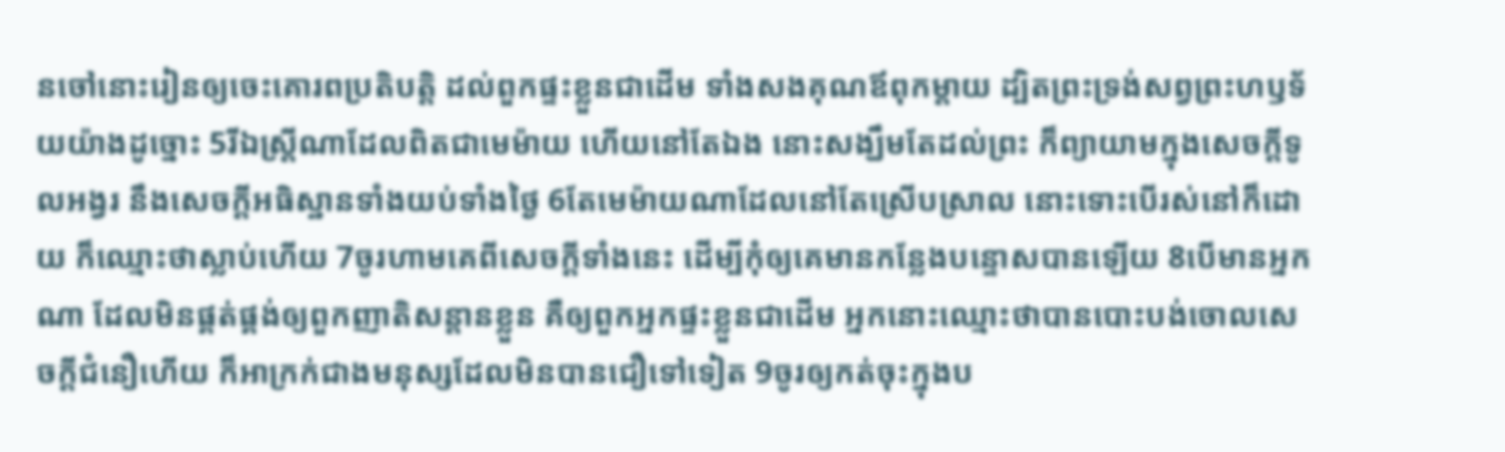នចៅនោះរៀនឲ្យចេះគោរពប្រតិបត្តិ ដល់ពួកផ្ទះខ្លួនជាដើម ទាំងសងគុណឪពុកម្តាយ ដ្បិតព្រះទ្រង់សព្វព្រះហឫទ័យយ៉ាងដូច្នោះ 5រីឯស្ត្រីណាដែលពិតជាមេម៉ាយ ហើយនៅតែឯង នោះសង្ឃឹមតែដល់ព្រះ ក៏ព្យាយាមក្នុងសេចក្ដីទូលអង្វរ នឹងសេចក្ដីអធិស្ឋានទាំងយប់ទាំងថ្ងៃ 6តែមេម៉ាយណាដែលនៅតែស្រើបស្រាល នោះទោះបើរស់នៅក៏ដោយ ក៏ឈ្មោះថាស្លាប់ហើយ 7ចូរហាមគេពីសេចក្ដីទាំងនេះ ដើម្បីកុំឲ្យគេមានកន្លែងបន្ទោសបានឡើយ 8បើមានអ្នកណា ដែលមិនផ្គត់ផ្គង់ឲ្យពួកញាតិសន្តានខ្លួន គឺឲ្យពួកអ្នកផ្ទះខ្លួនជាដើម អ្នកនោះឈ្មោះថាបានបោះបង់ចោលសេចក្ដីជំនឿហើយ ក៏អាក្រក់ជាងមនុស្សដែលមិនបានជឿទៅទៀត 9ចូរឲ្យកត់ចុះក្នុងប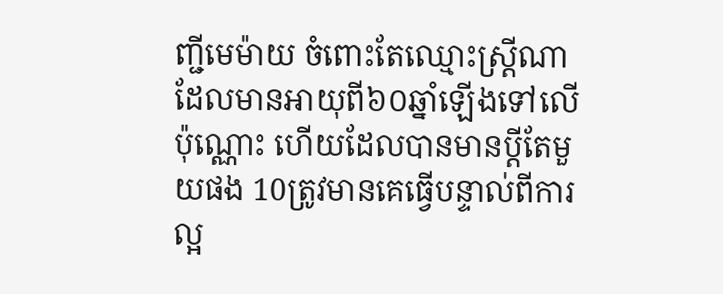ញ្ជីមេម៉ាយ ចំពោះតែឈ្មោះស្ត្រីណា ដែលមានអាយុពី៦០ឆ្នាំឡើងទៅលើប៉ុណ្ណោះ ហើយដែលបានមានប្ដីតែមួយផង 10ត្រូវមានគេធ្វើបន្ទាល់ពីការល្អ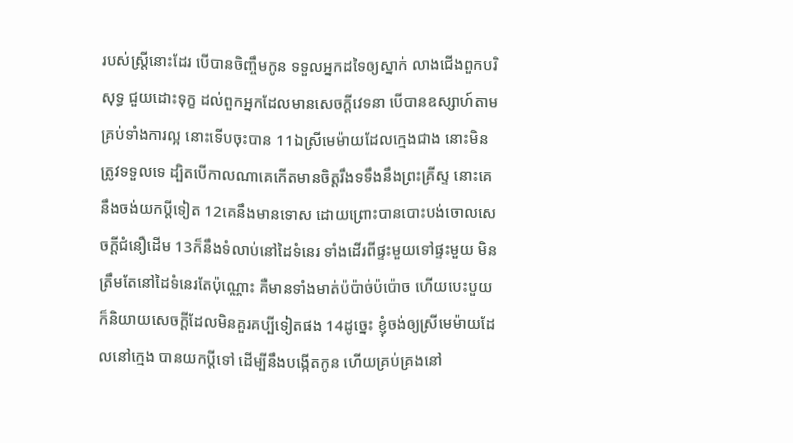របស់ស្ត្រីនោះដែរ បើបានចិញ្ចឹមកូន ទទួលអ្នកដទៃឲ្យស្នាក់ លាងជើងពួកបរិសុទ្ធ ជួយដោះទុក្ខ ដល់ពួកអ្នកដែលមានសេចក្ដីវេទនា បើបានឧស្សាហ៍តាមគ្រប់ទាំងការល្អ នោះទើបចុះបាន 11ឯស្រីមេម៉ាយដែលក្មេងជាង នោះមិនត្រូវទទួលទេ ដ្បិតបើកាលណាគេកើតមានចិត្តរឹងទទឹងនឹងព្រះគ្រីស្ទ នោះគេនឹងចង់យកប្ដីទៀត 12គេនឹងមានទោស ដោយព្រោះបានបោះបង់ចោលសេចក្ដីជំនឿដើម 13ក៏នឹងទំលាប់នៅដៃទំនេរ ទាំងដើរពីផ្ទះមួយទៅផ្ទះមួយ មិនត្រឹមតែនៅដៃទំនេរតែប៉ុណ្ណោះ គឺមានទាំងមាត់ប៉ប៉ាច់ប៉ប៉ោច ហើយបេះបួយ ក៏និយាយសេចក្ដីដែលមិនគួរគប្បីទៀតផង 14ដូច្នេះ ខ្ញុំចង់ឲ្យស្រីមេម៉ាយដែលនៅក្មេង បានយកប្ដីទៅ ដើម្បីនឹងបង្កើតកូន ហើយគ្រប់គ្រងនៅ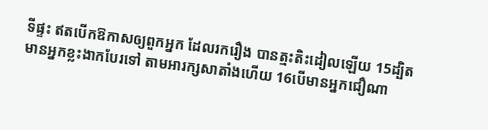ទីផ្ទះ ឥតបើកឱកាសឲ្យពួកអ្នក ដែលរករឿង បានត្មះតិះដៀលឡើយ 15ដ្បិតមានអ្នកខ្លះងាកបែរទៅ តាមអារក្សសាតាំងហើយ 16បើមានអ្នកជឿណា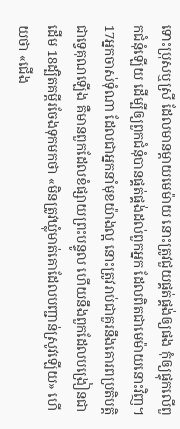ទោះប្រុសឬស្រី ដែលមានម្តាយមេម៉ាយ នោះត្រូវជួយផ្គត់ផ្គង់ឲ្យផង កុំឲ្យផ្ទុកលើពួកជំនុំឡើយ ដើម្បីឲ្យពួកជំនុំបានផ្គត់ផ្គង់ដល់ពួកអ្នក ដែលពិតជាមេម៉ាយនោះវិញ។
17អ្នកចាស់ទុំណា ដែលជាអ្នកនាំមុខយ៉ាងល្អ នោះត្រូវរាប់ជាគួរនឹងគោរពប្រតិបត្តិជាទ្វេគុណឡើង គឺមានពួកដែលខំផ្សាយព្រះបន្ទូល ហើយនឹងពួកដែលបង្រៀនជាដើម 18ដ្បិតគម្ពីរចែងទុកមកថា «មិនត្រូវឃ្លុំមាត់គោដែលបញ្ជាន់ស្រូវឡើយ» ហើយថា «ជើង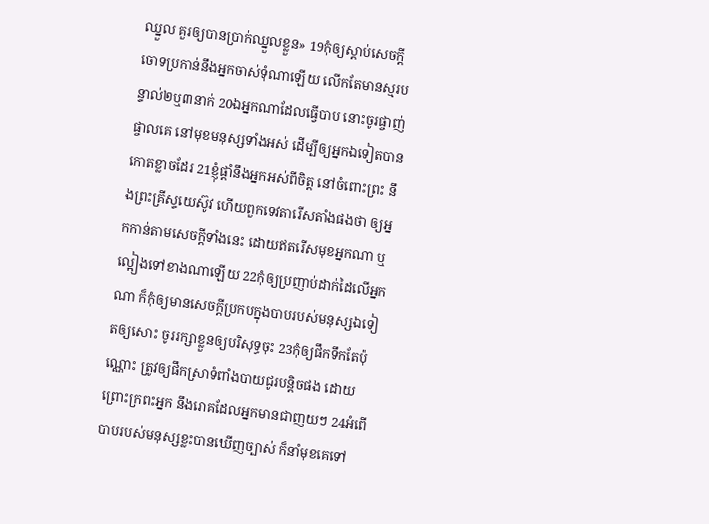ឈ្នួល គួរឲ្យបានប្រាក់ឈ្នួលខ្លួន» 19កុំឲ្យស្តាប់សេចក្ដីចោទប្រកាន់នឹងអ្នកចាស់ទុំណាឡើយ លើកតែមានស្មរបន្ទាល់២ឬ៣នាក់ 20ឯអ្នកណាដែលធ្វើបាប នោះចូរផ្ចាញ់ផ្ចាលគេ នៅមុខមនុស្សទាំងអស់ ដើម្បីឲ្យអ្នកឯទៀតបានកោតខ្លាចដែរ 21ខ្ញុំផ្តាំនឹងអ្នកអស់ពីចិត្ត នៅចំពោះព្រះ នឹងព្រះគ្រីស្ទយេស៊ូវ ហើយពួកទេវតារើសតាំងផងថា ឲ្យអ្នកកាន់តាមសេចក្ដីទាំងនេះ ដោយឥតរើសមុខអ្នកណា ឬល្អៀងទៅខាងណាឡើយ 22កុំឲ្យប្រញាប់ដាក់ដៃលើអ្នកណា ក៏កុំឲ្យមានសេចក្ដីប្រកបក្នុងបាបរបស់មនុស្សឯទៀតឲ្យសោះ ចូររក្សាខ្លួនឲ្យបរិសុទ្ធចុះ 23កុំឲ្យផឹកទឹកតែប៉ុណ្ណោះ ត្រូវឲ្យផឹកស្រាទំពាំងបាយជូរបន្តិចផង ដោយព្រោះក្រពះអ្នក នឹងរោគដែលអ្នកមានជាញយៗ 24អំពើបាបរបស់មនុស្សខ្លះបានឃើញច្បាស់ ក៏នាំមុខគេទៅ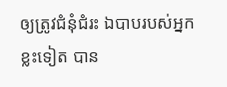ឲ្យត្រូវជំនុំជំរះ ឯបាបរបស់អ្នកខ្លះទៀត បាន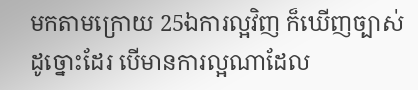មកតាមក្រោយ 25ឯការល្អវិញ ក៏ឃើញច្បាស់ដូច្នោះដែរ បើមានការល្អណាដែល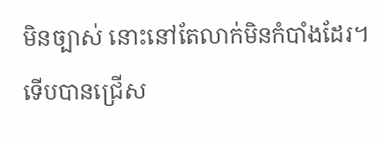មិនច្បាស់ នោះនៅតែលាក់មិនកំបាំងដែរ។
ទើបបានជ្រើស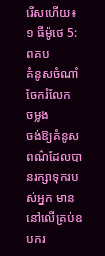រើសហើយ៖
១ ធីម៉ូថេ 5: ពគប
គំនូសចំណាំ
ចែករំលែក
ចម្លង
ចង់ឱ្យគំនូសពណ៌ដែលបានរក្សាទុករបស់អ្នក មាននៅលើគ្រប់ឧបករ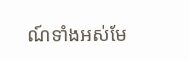ណ៍ទាំងអស់មែ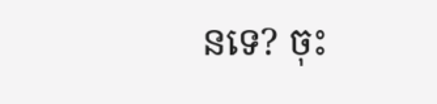នទេ? ចុះ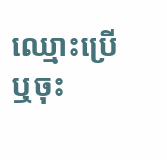ឈ្មោះប្រើ ឬចុះ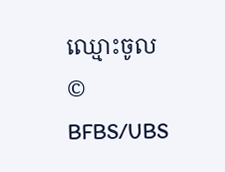ឈ្មោះចូល
© BFBS/UBS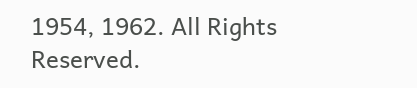1954, 1962. All Rights Reserved.